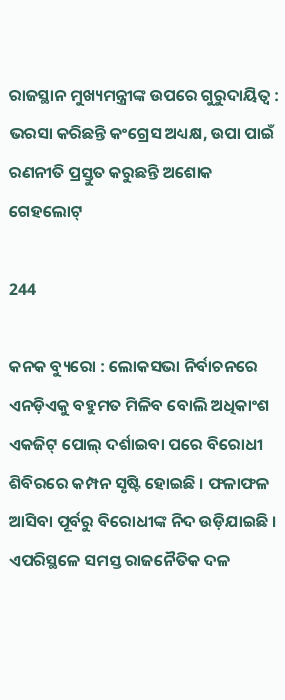ରାଜସ୍ଥାନ ମୁଖ୍ୟମନ୍ତ୍ରୀଙ୍କ ଉପରେ ଗୁରୁଦାୟିତ୍ୱ : ଭରସା କରିଛନ୍ତି କଂଗ୍ରେସ ଅଧ୍ୟକ୍ଷ, ଉପା ପାଇଁ ରଣନୀତି ପ୍ରସ୍ତୁତ କରୁଛନ୍ତି ଅଶୋକ ଗେହଲୋଟ୍

244

କନକ ବ୍ୟୁରୋ : ଲୋକସଭା ନିର୍ବାଚନରେ ଏନଡ଼ିଏକୁ ବହୁମତ ମିଳିବ ବୋଲି ଅଧିକାଂଶ ଏକଜିଟ୍ ପୋଲ୍ ଦର୍ଶାଇବା ପରେ ବିରୋଧୀ ଶିବିରରେ କମ୍ପନ ସୃଷ୍ଟି ହୋଇଛି । ଫଳାଫଳ ଆସିବା ପୂର୍ବରୁ ବିରୋଧୀଙ୍କ ନିଦ ଉଡ଼ିଯାଇଛି । ଏପରିସ୍ଥଳେ ସମସ୍ତ ରାଜନୈତିକ ଦଳ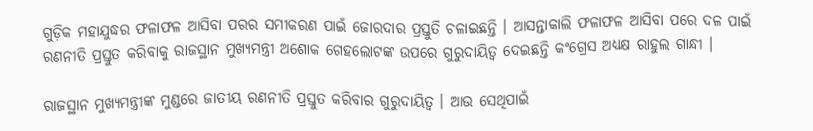ଗୁଡ଼ିକ ମହାଯୁଦ୍ଧର ଫଳାଫଳ ଆସିବା ପରର ସମୀକରଣ ପାଇଁ ଜୋରଦାର ପ୍ରସ୍ତୁତି ଚଳାଇଛନ୍ତି । ଆସନ୍ତାକାଲି ଫଳାଫଳ ଆସିବା ପରେ ଦଳ ପାଇଁ ରଣନୀତି ପ୍ରସ୍ତୁତ କରିବାକୁ ରାଜସ୍ଥାନ ମୁଖ୍ୟମନ୍ତ୍ରୀ ଅଶୋକ ଗେହଲୋଟଙ୍କ ଉପରେ ଗୁରୁଦାୟିତ୍ୱ ଦେଇଛନ୍ତି କଂଗ୍ରେସ ଅଧ୍ୟକ୍ଷ ରାହୁଲ ଗାନ୍ଧୀ ।

ରାଜସ୍ଥାନ ମୁଖ୍ୟମନ୍ତ୍ରୀଙ୍କ ମୁଣ୍ଡରେ ଜାତୀୟ ରଣନୀତି ପ୍ରସ୍ତୁତ କରିବାର ଗୁରୁଦାୟିତ୍ୱ । ଆଉ ସେଥିପାଇଁ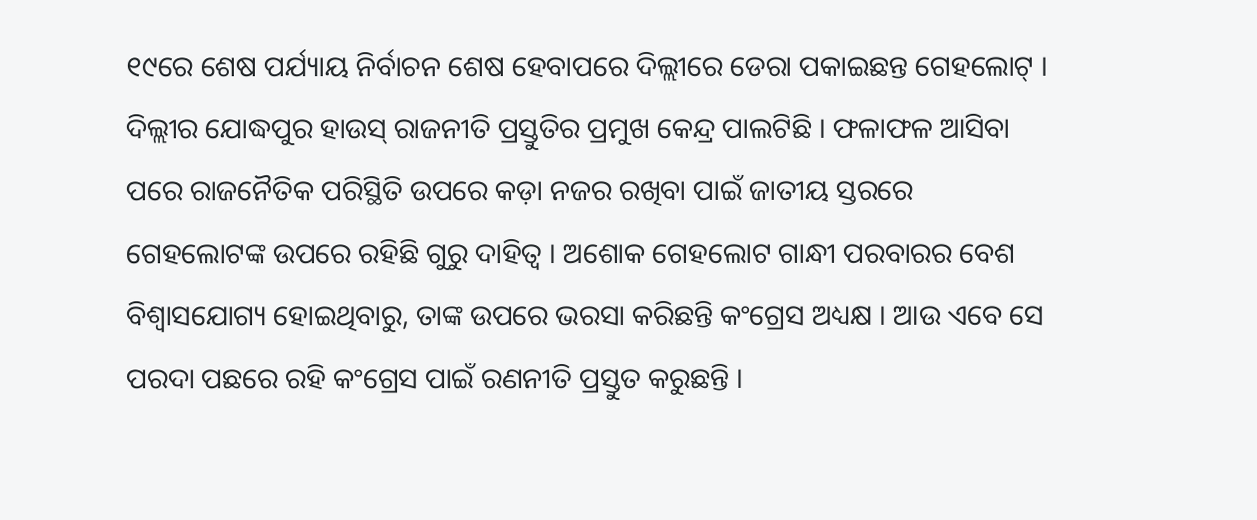୧୯ରେ ଶେଷ ପର୍ଯ୍ୟାୟ ନିର୍ବାଚନ ଶେଷ ହେବାପରେ ଦିଲ୍ଲୀରେ ଡେରା ପକାଇଛନ୍ତ ଗେହଲୋଟ୍ । ଦିଲ୍ଲୀର ଯୋଦ୍ଧପୁର ହାଉସ୍ ରାଜନୀତି ପ୍ରସ୍ତୁତିର ପ୍ରମୁଖ କେନ୍ଦ୍ର ପାଲଟିଛି । ଫଳାଫଳ ଆସିବା ପରେ ରାଜନୈତିକ ପରିସ୍ଥିତି ଉପରେ କଡ଼ା ନଜର ରଖିବା ପାଇଁ ଜାତୀୟ ସ୍ତରରେ ଗେହଲୋଟଙ୍କ ଉପରେ ରହିଛି ଗୁରୁ ଦାହିତ୍ୱ । ଅଶୋକ ଗେହଲୋଟ ଗାନ୍ଧୀ ପରବାରର ବେଶ ବିଶ୍ୱାସଯୋଗ୍ୟ ହୋଇଥିବାରୁ, ତାଙ୍କ ଉପରେ ଭରସା କରିଛନ୍ତି କଂଗ୍ରେସ ଅଧ୍ୟକ୍ଷ । ଆଉ ଏବେ ସେ ପରଦା ପଛରେ ରହି କଂଗ୍ରେସ ପାଇଁ ରଣନୀତି ପ୍ରସ୍ତୁତ କରୁଛନ୍ତି ।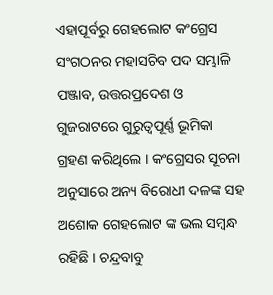ଏହାପୂର୍ବରୁ ଗେହଲୋଟ କଂଗ୍ରେସ ସଂଗଠନର ମହାସଚିବ ପଦ ସମ୍ଭାଳି ପଞ୍ଜାବ, ଉତ୍ତରପ୍ରଦେଶ ଓ ଗୁଜରାଟରେ ଗୁରୁତ୍ୱପୂର୍ଣ୍ଣ ଭୂମିକା ଗ୍ରହଣ କରିଥିଲେ । କଂଗ୍ରେସର ସୂଚନା ଅନୁସାରେ ଅନ୍ୟ ବିରୋଧୀ ଦଳଙ୍କ ସହ ଅଶୋକ ଗେହଲୋଟ ଙ୍କ ଭଲ ସମ୍ବନ୍ଧ ରହିଛି । ଚନ୍ଦ୍ରବାବୁ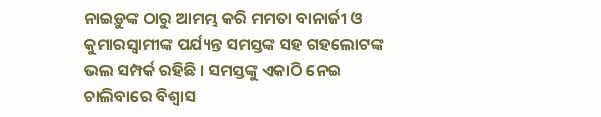ନାଇଡ଼ୁଙ୍କ ଠାରୁ ଆମମ୍ଭ କରି ମମତା ବାନାର୍ଜୀ ଓ କୁମାରସ୍ୱାମୀଙ୍କ ପର୍ଯ୍ୟନ୍ତ ସମସ୍ତଙ୍କ ସହ ଗହଲୋଟଙ୍କ ଭଲ ସମ୍ପର୍କ ରହିଛି । ସମସ୍ତଙ୍କୁ ଏକାଠି ନେଇ ଚାଲିବାରେ ବିଶ୍ୱାସ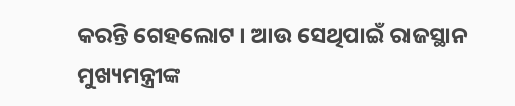କରନ୍ତି ଗେହଲୋଟ । ଆଉ ସେଥିପାଇଁ ରାଜସ୍ଥାନ ମୁଖ୍ୟମନ୍ତ୍ରୀଙ୍କ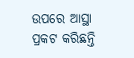ଉପରେ ଆସ୍ଥା ପ୍ରକଟ କରିଛନ୍ତି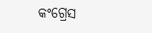କଂଗ୍ରେସ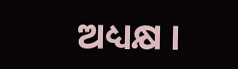ଅଧ୍ୟକ୍ଷ ।